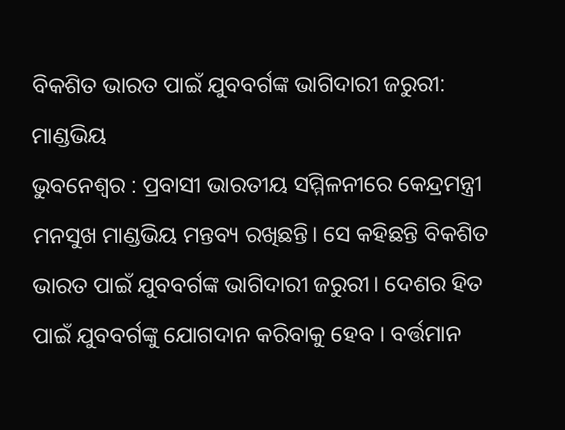ବିକଶିତ ଭାରତ ପାଇଁ ଯୁବବର୍ଗଙ୍କ ଭାଗିଦାରୀ ଜରୁରୀ: ମାଣ୍ଡଭିୟ
ଭୁବନେଶ୍ଵର : ପ୍ରବାସୀ ଭାରତୀୟ ସମ୍ମିଳନୀରେ କେନ୍ଦ୍ରମନ୍ତ୍ରୀ ମନସୁଖ ମାଣ୍ଡଭିୟ ମନ୍ତବ୍ୟ ରଖିଛନ୍ତି। ସେ କହିଛନ୍ତି ବିକଶିତ ଭାରତ ପାଇଁ ଯୁବବର୍ଗଙ୍କ ଭାଗିଦାରୀ ଜରୁରୀ। ଦେଶର ହିତ ପାଇଁ ଯୁବବର୍ଗଙ୍କୁ ଯୋଗଦାନ କରିବାକୁ ହେବ । ବର୍ତ୍ତମାନ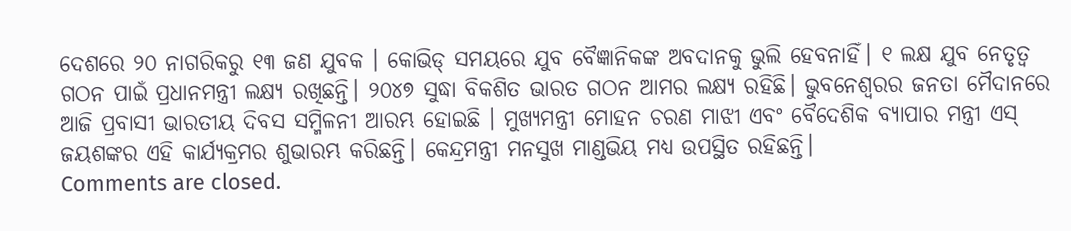ଦେଶରେ ୨୦ ନାଗରିକରୁ ୧୩ ଜଣ ଯୁବକ । କୋଭିଡ୍ ସମୟରେ ଯୁବ ବୈଜ୍ଞାନିକଙ୍କ ଅବଦାନକୁ ଭୁଲି ହେବନାହିଁ। ୧ ଲକ୍ଷ ଯୁବ ନେତୃତ୍ଵ ଗଠନ ପାଇଁ ପ୍ରଧାନମନ୍ତ୍ରୀ ଲକ୍ଷ୍ୟ ରଖିଛନ୍ତି। ୨୦୪୭ ସୁଦ୍ଧା ବିକଶିତ ଭାରତ ଗଠନ ଆମର ଲକ୍ଷ୍ୟ ରହିଛି। ଭୁବନେଶ୍ଵରର ଜନତା ମୈଦାନରେ ଆଜି ପ୍ରବାସୀ ଭାରତୀୟ ଦିବସ ସମ୍ମିଳନୀ ଆରମ୍ଭ ହୋଇଛି । ମୁଖ୍ୟମନ୍ତ୍ରୀ ମୋହନ ଚରଣ ମାଝୀ ଏବଂ ବୈଦେଶିକ ବ୍ୟାପାର ମନ୍ତ୍ରୀ ଏସ୍ ଜୟଶଙ୍କର ଏହି କାର୍ଯ୍ୟକ୍ରମର ଶୁଭାରମ୍ଭ କରିଛନ୍ତି। କେନ୍ଦ୍ରମନ୍ତ୍ରୀ ମନସୁଖ ମାଣ୍ଡଭିୟ ମଧ୍ୟ ଉପସ୍ଥିତ ରହିଛନ୍ତି।
Comments are closed.